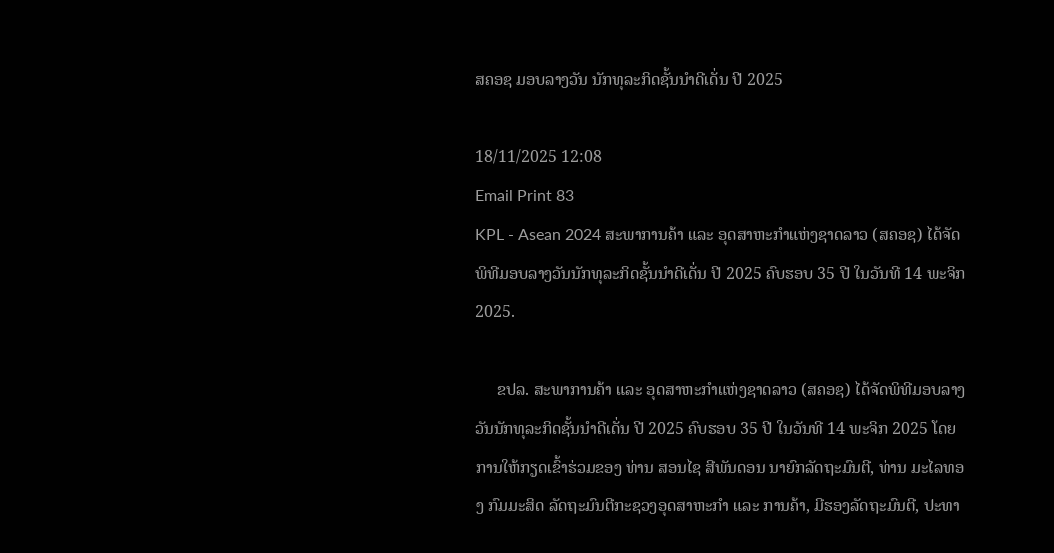ສຄອຊ ມອບລາງວັນ ນັກທຸລະກິດຊັ້ນນຳດີເດັ່ນ ປີ 2025

18/11/2025 12:08
Email Print 83
KPL - Asean 2024 ສະພາການຄ້າ ແລະ ອຸດສາຫະກໍາແຫ່ງຊາດລາວ (ສຄອຊ) ໄດ້ຈັດພິທີມອບລາງວັນນັກທຸລະກິດຊັ້ນນໍາດີເດັ່ນ ປີ 2025 ຄົບຮອບ 35 ປີ ໃນວັນທີ 14 ພະຈິກ 2025.

     ຂປລ. ສະພາການຄ້າ ແລະ ອຸດສາຫະກໍາແຫ່ງຊາດລາວ (ສຄອຊ) ໄດ້ຈັດພິທີມອບລາງວັນນັກທຸລະກິດຊັ້ນນໍາດີເດັ່ນ ປີ 2025 ຄົບຮອບ 35 ປີ ໃນວັນທີ 14 ພະຈິກ 2025 ໂດຍການໃຫ້ກຽດເຂົ້າຮ່ວມຂອງ ທ່ານ ສອນໄຊ ສີພັນດອນ ນາຍົກລັດຖະມົນຕີ, ທ່ານ ມະໄລທອງ ກົມມະສິດ ລັດຖະມົນຕີກະຊວງອຸດສາຫະກໍາ ແລະ ການຄ້າ, ມີຮອງລັດຖະມົນຕີ, ປະທາ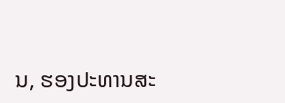ນ, ຮອງປະທານສະ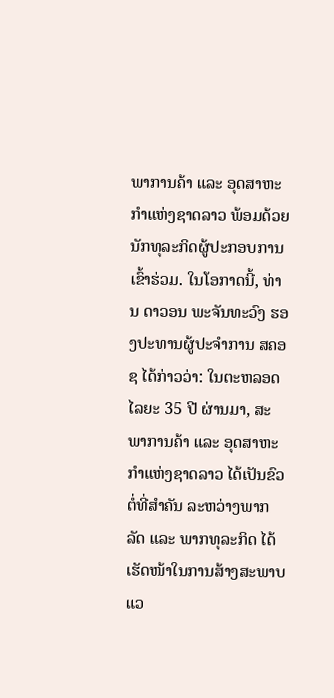ພາການຄ້າ ແລະ ອຸດສາຫະກຳແຫ່ງຊາດລາວ ພ້ອມດ້ວຍນັກທຸລະກິດຜູ້ປະກອບການເຂົ້າຮ່ວມ. ໃນໂອກາດນີ້, ທ່ານ ດາວອນ ພະຈັນທະວົງ ຮອງປະທານຜູ້ປະຈໍາການ ສຄອຊ ໄດ້ກ່າວວ່າ: ໃນຕະຫລອດໄລຍະ 35 ປີ ຜ່ານມາ, ສະພາການຄ້າ ແລະ ອຸດສາຫະກຳແຫ່ງຊາດລາວ ໄດ້ເປັນຂົວຕໍ່ທີ່ສໍາຄັນ ລະຫວ່າງພາກລັດ ແລະ ພາກທຸລະກິດ ໄດ້ເຮັດໜ້າໃນການສ້າງສະພາບແວ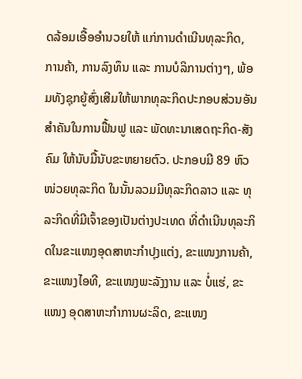ດລ້ອມເອື້ອອໍານວຍໃຫ້ ແກ່ການດໍາເນີນທຸລະກິດ, ການຄ້າ, ການລົງທຶນ ແລະ ການບໍລິການຕ່າງໆ, ພ້ອມທັງຊຸກຍູ້ສົ່ງເສີມໃຫ້ພາກທຸລະກິດປະກອບສ່ວນອັນສໍາຄັນໃນການຟື້ນຟູ ແລະ ພັດທະນາເສດຖະກິດ-ສັງຄົມ ໃຫ້ນັບມື້ນັບຂະຫຍາຍຕົວ. ປະກອບມີ 89 ຫົວໜ່ວຍທຸລະກິດ ໃນນັ້ນລວມມີທຸລະກິດລາວ ແລະ ທຸລະກິດທີ່ມີເຈົ້າຂອງເປັນຕ່າງປະເທດ ທີ່ດຳເນີນທຸລະກິດໃນຂະແໜງອຸດສາຫະກໍາປຸງແຕ່ງ, ຂະແໜງການຄ້າ, ຂະແໜງໄອທີ, ຂະແໜງພະລັງງານ ແລະ ບໍ່ແຮ່, ຂະແໜງ ອຸດສາຫະກໍາການຜະລິດ, ຂະແໜງ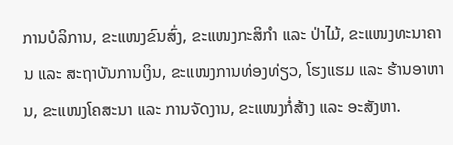ການບໍລິການ, ຂະແໜງຂົນສົ່ງ, ຂະແໜງກະສິກໍາ ແລະ ປ່າໄມ້, ຂະແໜງທະນາຄານ ແລະ ສະຖາບັນການເງິນ, ຂະແໜງການທ່ອງທ່ຽວ, ໂຮງແຮມ ແລະ ຮ້ານອາຫານ, ຂະແໜງໂຄສະນາ ແລະ ການຈັດງານ, ຂະແໜງກໍ່ສ້າງ ແລະ ອະສັງຫາ.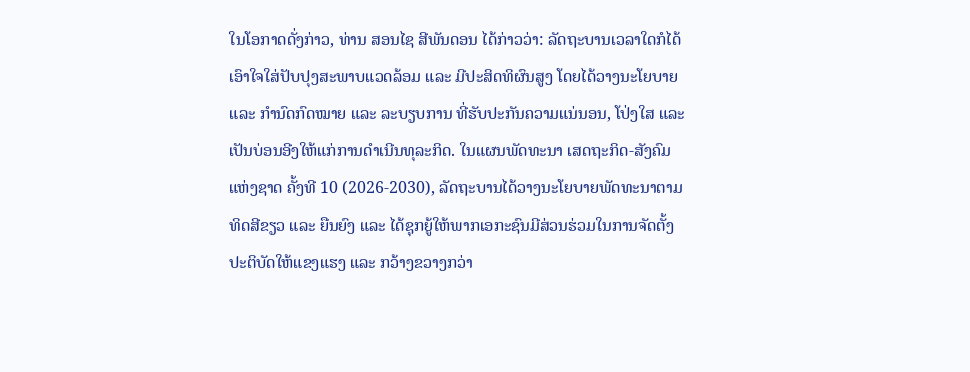ໃນໂອກາດດັ່ງກ່າວ, ທ່ານ ສອນໄຊ ສີພັນດອນ ໄດ້ກ່າວວ່າ: ລັດຖະບານເວລາໃດກໍໄດ້ເອົາໃຈໃສ່ປັບປຸງສະພາບແວດລ້ອມ ແລະ ມີປະສິດທິຜົນສູງ ໂດຍໄດ້ວາງນະໂຍບາຍ ແລະ ກຳນົດກົດໝາຍ ແລະ ລະບຽບການ ທີ່ຮັບປະກັນຄວາມແນ່ນອນ, ໂປ່ງໃສ ແລະ ເປັນບ່ອນອີງໃຫ້ແກ່ການດໍາເນີນທຸລະກິດ. ໃນແຜນພັດທະນາ ເສດຖະກິດ-ສັງຄົມແຫ່ງຊາດ ຄັ້ງທີ 10 (2026-2030), ລັດຖະບານໄດ້ວາງນະໂຍບາຍພັດທະນາຕາມທິດສີຂຽວ ແລະ ຍືນຍົງ ແລະ ໄດ້ຊຸກຍູ້ໃຫ້ພາກເອກະຊົນມີສ່ວນຮ່ວມໃນການຈັດຕັ້ງປະຕິບັດໃຫ້ແຂງແຮງ ແລະ ກວ້າງຂວາງກວ່າ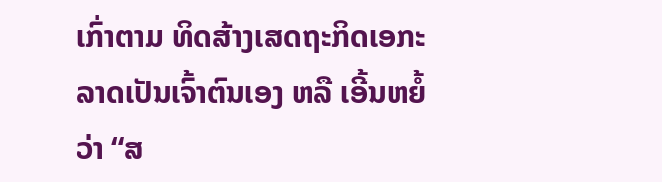ເກົ່າຕາມ ທິດສ້າງເສດຖະກິດເອກະລາດເປັນເຈົ້າຕົນເອງ ຫລື ເອີ້ນຫຍໍ້ວ່າ “ສ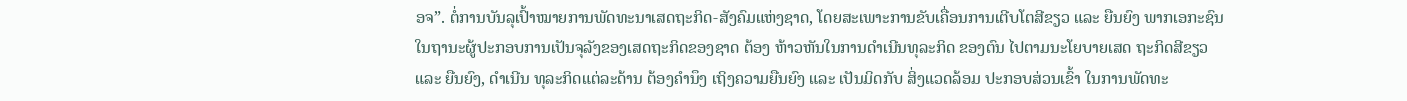ອຈ”. ຕໍ່ການບັນລຸເປົ້າໝາຍການພັດທະນາເສດຖະກິດ-ສັງຄົມແຫ່ງຊາດ, ໂດຍສະເພາະການຂັບເຄື່ອນການເຕີບໂຕສີຂຽວ ແລະ ຍືນຍົງ ພາກເອກະຊົນໃນຖານະຜູ້ປະກອບການເປັນຈຸລັງຂອງເສດຖະກິດຂອງຊາດ ຕ້ອງ ຫ້າວຫັນໃນການດໍາເນີນທຸລະກິດ ຂອງຕົນ ໄປຕາມນະໂຍບາຍເສດ ຖະກິດສີຂຽວ ແລະ ຍືນຍົງ, ດໍາເນີນ ທຸລະກິດແຕ່ລະດ້ານ ຕ້ອງຄໍານຶງ ເຖິງຄວາມຍືນຍົງ ແລະ ເປັນມິດກັບ ສິ່ງແວດລ້ອມ ປະກອບສ່ວນເຂົ້າ ໃນການພັດທະ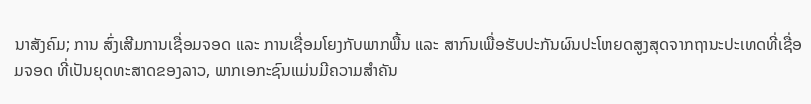ນາສັງຄົມ; ການ ສົ່ງເສີມການເຊື່ອມຈອດ ແລະ ການເຊື່ອມໂຍງກັບພາກພື້ນ ແລະ ສາກົນເພື່ອຮັບປະກັນຜົນປະໂຫຍດສູງສຸດຈາກຖານະປະເທດທີ່ເຊື່ອມຈອດ ທີ່ເປັນຍຸດທະສາດຂອງລາວ, ພາກເອກະຊົນແມ່ນມີຄວາມສໍາຄັນ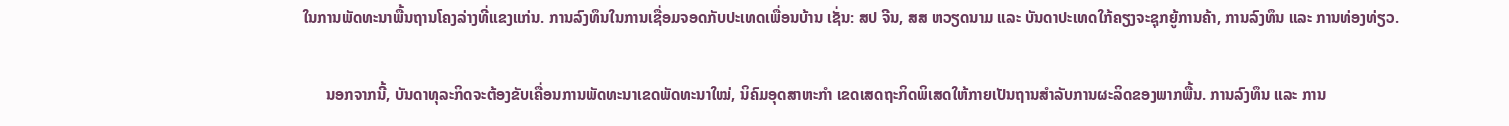ໃນການພັດທະນາພື້ນຖານໂຄງລ່າງທີ່ແຂງແກ່ນ. ການລົງທຶນໃນການເຊື່ອມຈອດກັບປະເທດເພື່ອນບ້ານ ເຊັ່ນ: ສປ ຈີນ, ສສ ຫວຽດນາມ ແລະ ບັນດາປະເທດໃກ້ຄຽງຈະຊຸກຍູ້ການຄ້າ, ການລົງທຶນ ແລະ ການທ່ອງທ່ຽວ.

      ນອກຈາກນີ້, ບັນດາທຸລະກິດຈະຕ້ອງຂັບເຄື່ອນການພັດທະນາເຂດພັດທະນາໃໝ່, ນິຄົມອຸດສາຫະກຳ ເຂດເສດຖະກິດພິເສດໃຫ້ກາຍເປັນຖານສໍາລັບການຜະລິດຂອງພາກພື້ນ. ການລົງທຶນ ແລະ ການ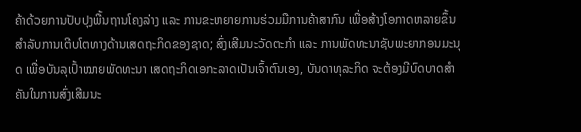ຄ້າດ້ວຍການປັບປຸງພື້ນຖານໂຄງລ່າງ ແລະ ການຂະຫຍາຍການຮ່ວມມືການຄ້າສາກົນ ເພື່ອສ້າງໂອກາດຫລາຍຂຶ້ນສໍາລັບການເຕີບໂຕທາງດ້ານເສດຖະກິດຂອງຊາດ; ສົ່ງເສີມນະວັດຕະກຳ ແລະ ການພັດທະນາຊັບພະຍາກອນມະນຸດ ເພື່ອບັນລຸເປົ້າໝາຍພັດທະນາ ເສດຖະກິດເອກະລາດເປັນເຈົ້າຕົນເອງ, ບັນດາທຸລະກິດ ຈະຕ້ອງມີບົດບາດສໍາຄັນໃນການສົ່ງເສີມນະ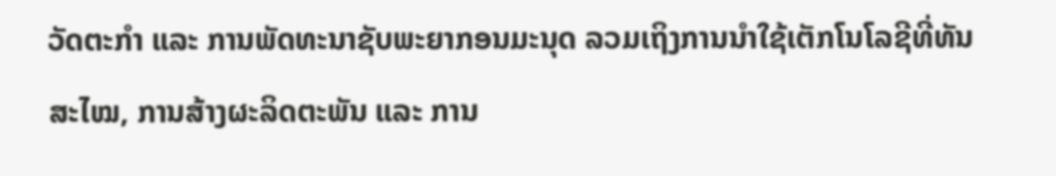ວັດຕະກຳ ແລະ ການພັດທະນາຊັບພະຍາກອນມະນຸດ ລວມເຖິງການນໍາໃຊ້ເຕັກໂນໂລຊີທີ່ທັນສະໄໝ, ການສ້າງຜະລິດຕະພັນ ແລະ ການ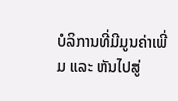ບໍລິການທີ່ມີມູນຄ່າເພີ່ມ ແລະ ຫັນໄປສູ່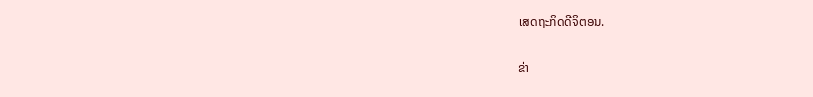ເສດຖະກິດດີຈິຕອນ.

ຂ່າ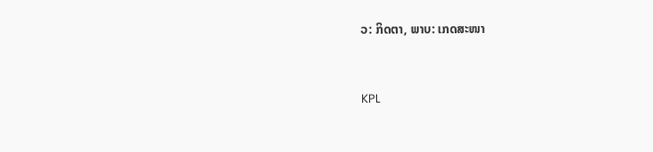ວ: ກິດຕາ, ພາບ: ເກດສະໜາ


KPL